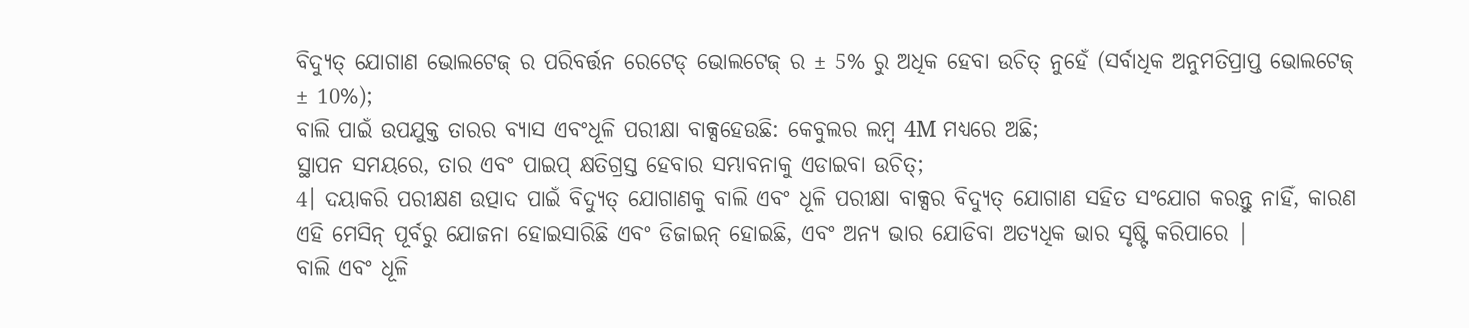ବିଦ୍ୟୁତ୍ ଯୋଗାଣ ଭୋଲଟେଜ୍ ର ପରିବର୍ତ୍ତନ ରେଟେଡ୍ ଭୋଲଟେଜ୍ ର ± 5% ରୁ ଅଧିକ ହେବା ଉଚିତ୍ ନୁହେଁ (ସର୍ବାଧିକ ଅନୁମତିପ୍ରାପ୍ତ ଭୋଲଟେଜ୍ ± 10%);
ବାଲି ପାଇଁ ଉପଯୁକ୍ତ ତାରର ବ୍ୟାସ ଏବଂଧୂଳି ପରୀକ୍ଷା ବାକ୍ସହେଉଛି: କେବୁଲର ଲମ୍ବ 4M ମଧ୍ୟରେ ଅଛି;
ସ୍ଥାପନ ସମୟରେ, ତାର ଏବଂ ପାଇପ୍ କ୍ଷତିଗ୍ରସ୍ତ ହେବାର ସମ୍ଭାବନାକୁ ଏଡାଇବା ଉଚିତ୍;
4। ଦୟାକରି ପରୀକ୍ଷଣ ଉତ୍ପାଦ ପାଇଁ ବିଦ୍ୟୁତ୍ ଯୋଗାଣକୁ ବାଲି ଏବଂ ଧୂଳି ପରୀକ୍ଷା ବାକ୍ସର ବିଦ୍ୟୁତ୍ ଯୋଗାଣ ସହିତ ସଂଯୋଗ କରନ୍ତୁ ନାହିଁ, କାରଣ ଏହି ମେସିନ୍ ପୂର୍ବରୁ ଯୋଜନା ହୋଇସାରିଛି ଏବଂ ଡିଜାଇନ୍ ହୋଇଛି, ଏବଂ ଅନ୍ୟ ଭାର ଯୋଡିବା ଅତ୍ୟଧିକ ଭାର ସୃଷ୍ଟି କରିପାରେ |
ବାଲି ଏବଂ ଧୂଳି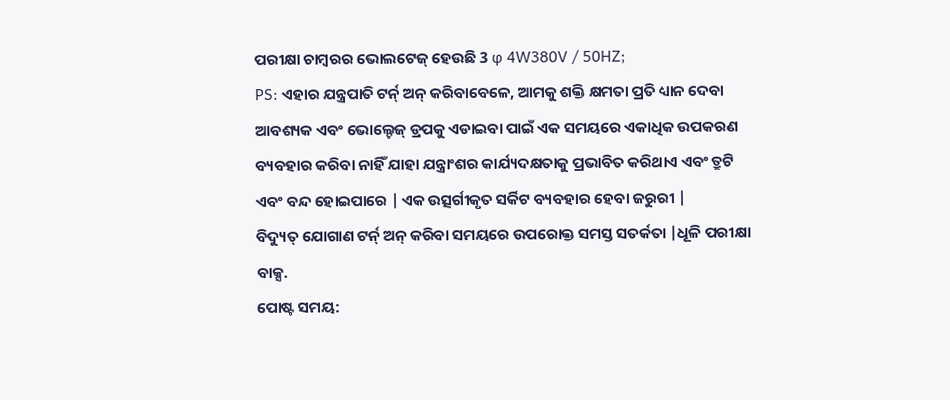ପରୀକ୍ଷା ଚାମ୍ବରର ଭୋଲଟେଜ୍ ହେଉଛି 3 φ 4W380V / 50HZ;
PS: ଏହାର ଯନ୍ତ୍ରପାତି ଟର୍ନ୍ ଅନ୍ କରିବାବେଳେ, ଆମକୁ ଶକ୍ତି କ୍ଷମତା ପ୍ରତି ଧ୍ୟାନ ଦେବା ଆବଶ୍ୟକ ଏବଂ ଭୋଲ୍ଟେଜ୍ ଡ୍ରପକୁ ଏଡାଇବା ପାଇଁ ଏକ ସମୟରେ ଏକାଧିକ ଉପକରଣ ବ୍ୟବହାର କରିବା ନାହିଁ ଯାହା ଯନ୍ତ୍ରାଂଶର କାର୍ଯ୍ୟଦକ୍ଷତାକୁ ପ୍ରଭାବିତ କରିଥାଏ ଏବଂ ତ୍ରୁଟି ଏବଂ ବନ୍ଦ ହୋଇପାରେ | ଏକ ଉତ୍ସର୍ଗୀକୃତ ସର୍କିଟ ବ୍ୟବହାର ହେବା ଜରୁରୀ |
ବିଦ୍ୟୁତ୍ ଯୋଗାଣ ଟର୍ନ୍ ଅନ୍ କରିବା ସମୟରେ ଉପରୋକ୍ତ ସମସ୍ତ ସତର୍କତା |ଧୂଳି ପରୀକ୍ଷା ବାକ୍ସ.
ପୋଷ୍ଟ ସମୟ: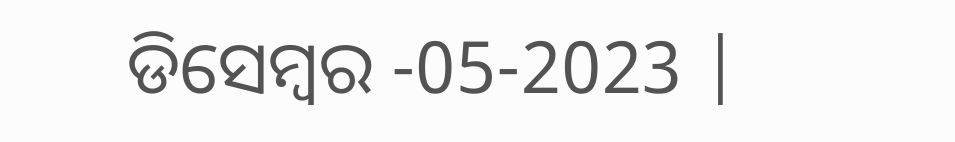ଡିସେମ୍ବର -05-2023 |